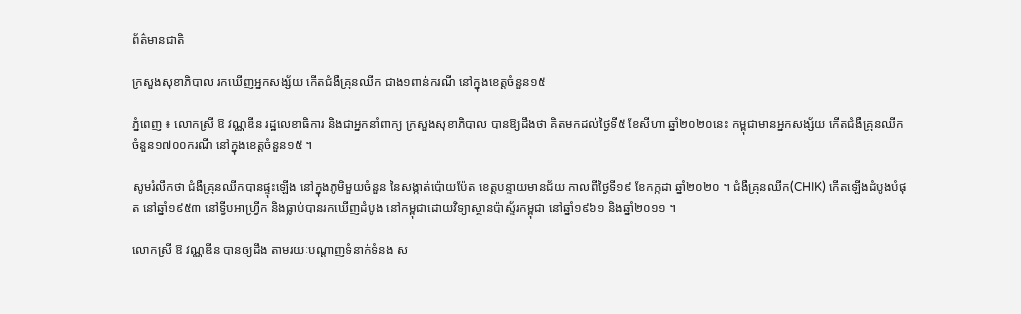ព័ត៌មានជាតិ

ក្រសួងសុខាភិបាល រកឃើញអ្នកសង្ស័យ កើតជំងឺគ្រុនឈីក ជាង១ពាន់ករណី នៅក្នុងខេត្តចំនួន១៥

ភ្នំពេញ ៖ លោកស្រី ឱ វណ្ណឌីន រដ្ឋលេខាធិការ និងជាអ្នកនាំពាក្យ ក្រសួងសុខាភិបាល បានឱ្យដឹងថា គិតមកដល់ថ្ងៃទី៥ ខែសីហា ឆ្នាំ២០២០នេះ កម្ពុជាមានអ្នកសង្ស័យ កើតជំងឺគ្រុនឈីក ចំនួន១៧០០ករណី នៅក្នុងខេត្តចំនួន១៥ ។

សូមរំលឹកថា ជំងឺគ្រុនឈីកបានផ្ទុះឡើង នៅក្នុងភូមិមួយចំនួន នៃសង្កាត់ប៉ោយប៉ែត ខេត្តបន្ទាយមានជ័យ កាលពីថ្ងៃទី១៩ ខែកក្កដា ឆ្នាំ២០២០ ។ ជំងឺគ្រុនឈីក(CHIK) កើតឡើងដំបូងបំផុត នៅឆ្នាំ១៩៥៣ នៅទ្វីបអាហ្វ្រីក និងធ្លាប់បានរកឃើញដំបូង នៅកម្ពុជាដោយវិទ្យាស្ថានប៉ាស្ទ័រកម្ពុជា នៅឆ្នាំ១៩៦១ និងឆ្នាំ២០១១ ។

លោកស្រី ឱ វណ្ណឌីន បានឲ្យដឹង តាមរយៈបណ្ដាញទំនាក់ទំនង ស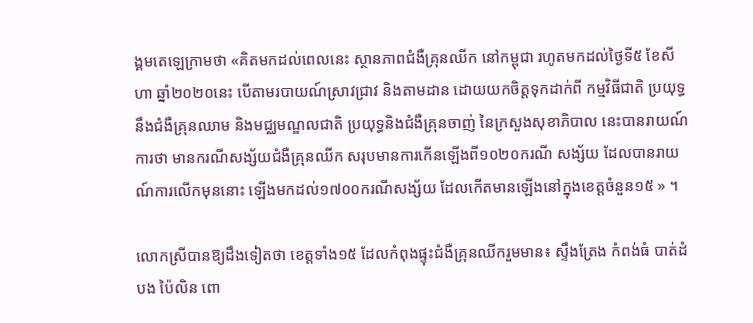ង្គមតេឡេក្រាមថា «គិតមកដល់ពេលនេះ ស្ថានភាពជំងឺគ្រុនឈីក នៅកម្ពុជា រហូតមកដល់ថ្ងៃទី៥ ខែសីហា ឆ្នាំ២០២០នេះ បើតាមរបាយណ៍ស្រាវជ្រាវ និងតាមដាន ដោយយកចិត្តទុកដាក់ពី កម្មវិធីជាតិ ប្រយុទ្ធនឹងជំងឺគ្រុនឈាម និងមជ្ឈមណ្ឌលជាតិ ប្រយុទ្ធនិងជំងឺគ្រុនចាញ់ នៃក្រសួងសុខាភិបាល នេះបានរាយណ៍ការថា មានករណីសង្ស័យជំងឺគ្រុនឈីក សរុបមានការកើនឡើងពី១០២០ករណី សង្ស័យ ដែលបានរាយណ៍ការលើកមុននោះ ឡើងមកដល់១៧០០ករណីសង្ស័យ ដែលកើតមានឡើងនៅក្នុងខេត្តចំនួន១៥ » ។

លោកស្រីបានឱ្យដឹងទៀតថា ខេត្តទាំង១៥ ដែលកំពុងផ្ទុះជំងឺគ្រុនឈីករួមមាន៖ ស្ទឹងត្រែង កំពង់ធំ បាត់ដំបង ប៉ៃលិន ពោ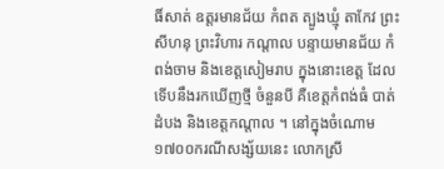ធិ៍សាត់ ឧត្ដរមានជ័យ កំពត ត្បូងឃ្មុំ តាកែវ ព្រះសីហនុ ព្រះវិហារ កណ្ដាល បន្ទាយមានជ័យ កំពង់ចាម និងខេត្តសៀមរាប ក្នុងនោះខេត្ត ដែលទើបនឹងរកឃើញថ្មី ចំនួនបី គឺខេត្តកំពង់ធំ បាត់ដំបង និងខេត្តកណ្ដាល ។ នៅក្នុងចំណោម ១៧០០ករណីសង្ស័យនេះ លោកស្រី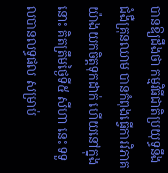បានឱ្យដឹងថា កម្មវិធីជាតិប្រយុទ្ធនឹងជំងឺគ្រុនឈាម បានកំពុងធ្វើការវិភាគ យ៉ាងយកចិត្តទុកដាក់ ហើយនៅក្នុងនោះ គិតត្រឹមថ្ងៃទី៥ សីហា នេះ ទទួលបានលទ្ធផល សម្រាប់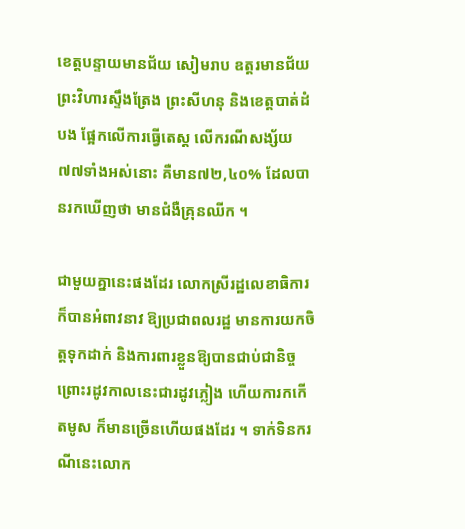ខេត្តបន្ទាយមានជ័យ សៀមរាប ឧត្ដរមានជ័យ ព្រះវិហារស្ទឹងត្រែង ព្រះសីហនុ និងខេត្តបាត់ដំបង ផ្អែកលើការធ្វើតេស្ដ លើករណីសង្ស័យ៧៧ទាំងអស់នោះ គឺមាន៧២,៤០% ដែលបានរកឃើញថា មានជំងឺគ្រុនឈីក ។

ជាមួយគ្នានេះផងដែរ លោកស្រីរដ្ឋលេខាធិការ ក៏បានអំពាវនាវ ឱ្យប្រជាពលរដ្ឋ មានការយកចិត្តទុកដាក់ និងការពារខ្លួនឱ្យបានជាប់ជានិច្ច ព្រោះរដូវកាលនេះជារដូវភ្លៀង ហើយការកកើតមូស ក៏មានច្រើនហើយផងដែរ ។ ទាក់ទិនករណីនេះលោក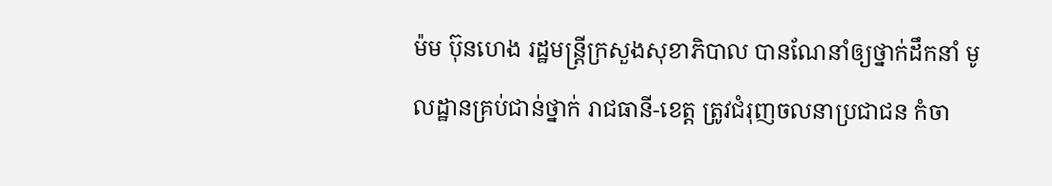ម៉ម ប៊ុនហេង រដ្ឋមន្ដ្រីក្រសួងសុខាភិបាល បានណែនាំឲ្យថ្នាក់ដឹកនាំ មូលដ្ឋានគ្រប់ជាន់ថ្នាក់ រាជធានី-ខេត្ត ត្រូវជំរុញចលនាប្រជាជន កំចា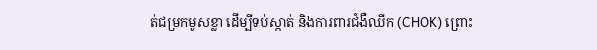ត់ជម្រកមូសខ្លា ដើម្បីទប់ស្កាត់ និងការពារជំងឺឈីក (CHOK) ព្រោះ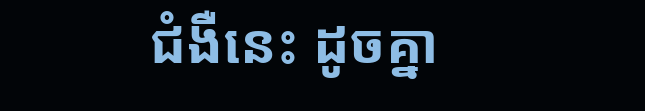ជំងឺនេះ ដូចគ្នា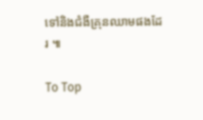ទៅនិងជំងឺគ្រុនឈាមផងដែរ ៕

To Top